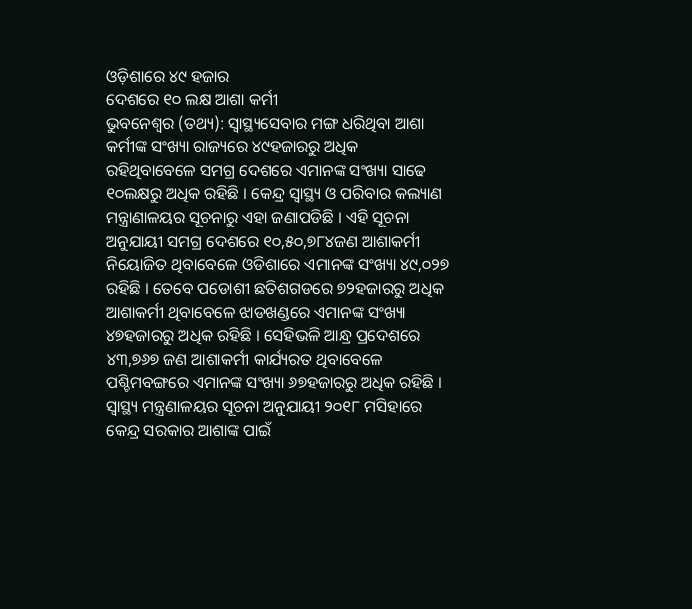ଓଡ଼ିଶାରେ ୪୯ ହଜାର
ଦେଶରେ ୧୦ ଲକ୍ଷ ଆଶା କର୍ମୀ
ଭୁବନେଶ୍ୱର (ତଥ୍ୟ): ସ୍ୱାସ୍ଥ୍ୟସେବାର ମଙ୍ଗ ଧରିଥିବା ଆଶା କର୍ମୀଙ୍କ ସଂଖ୍ୟା ରାଜ୍ୟରେ ୪୯ହଜାରରୁ ଅଧିକ ରହିଥିବାବେଳେ ସମଗ୍ର ଦେଶରେ ଏମାନଙ୍କ ସଂଖ୍ୟା ସାଢେ ୧୦ଲକ୍ଷରୁ ଅଧିକ ରହିଛି । କେନ୍ଦ୍ର ସ୍ୱାସ୍ଥ୍ୟ ଓ ପରିବାର କଲ୍ୟାଣ ମନ୍ତ୍ରାଣାଳୟର ସୂଚନାରୁ ଏହା ଜଣାପଡିଛି । ଏହି ସୂଚନା ଅନୁଯାୟୀ ସମଗ୍ର ଦେଶରେ ୧୦,୫୦,୭୮୪ଜଣ ଆଶାକର୍ମୀ ନିୟୋଜିତ ଥିବାବେଳେ ଓଡିଶାରେ ଏମାନଙ୍କ ସଂଖ୍ୟା ୪୯,୦୨୭ ରହିଛି । ତେବେ ପଡୋଶୀ ଛତିଶଗଡରେ ୭୨ହଜାରରୁ ଅଧିକ ଆଶାକର୍ମୀ ଥିବାବେଳେ ଝାଡଖଣ୍ଡରେ ଏମାନଙ୍କ ସଂଖ୍ୟା ୪୭ହଜାରରୁ ଅଧିକ ରହିଛି । ସେହିଭଳି ଆନ୍ଧ୍ର ପ୍ରଦେଶରେ ୪୩,୭୬୭ ଜଣ ଆଶାକର୍ମୀ କାର୍ଯ୍ୟରତ ଥିବାବେଳେ ପଶ୍ଚିମବଙ୍ଗରେ ଏମାନଙ୍କ ସଂଖ୍ୟା ୬୭ହଜାରରୁ ଅଧିକ ରହିଛି ।
ସ୍ୱାସ୍ଥ୍ୟ ମନ୍ତ୍ରଣାଳୟର ସୂଚନା ଅନୁଯାୟୀ ୨୦୧୮ ମସିହାରେ କେନ୍ଦ୍ର ସରକାର ଆଶାଙ୍କ ପାଇଁ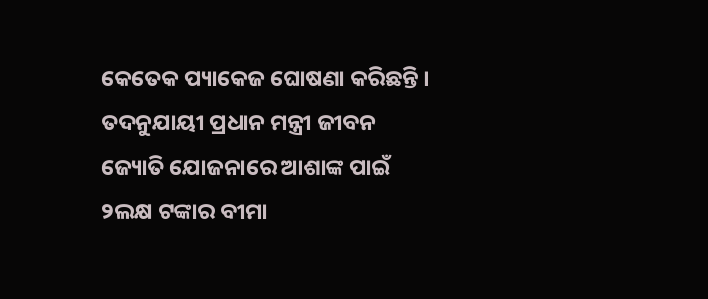କେତେକ ପ୍ୟାକେଜ ଘୋଷଣା କରିଛନ୍ତି । ତଦନୁଯାୟୀ ପ୍ରଧାନ ମନ୍ତ୍ରୀ ଜୀବନ ଜ୍ୟୋତି ଯୋଜନାରେ ଆଶାଙ୍କ ପାଇଁ ୨ଲକ୍ଷ ଟଙ୍କାର ବୀମା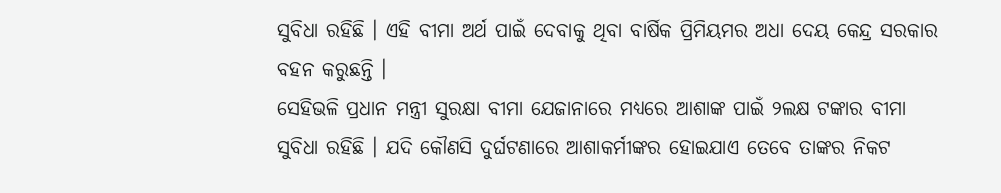ସୁବିଧା ରହିଛି । ଏହି ବୀମା ଅର୍ଥ ପାଇଁ ଦେବାକୁ ଥିବା ବାର୍ଷିକ ପ୍ରିମିୟମର ଅଧା ଦେୟ କେନ୍ଦ୍ର ସରକାର ବହନ କରୁଛନ୍ତି ।
ସେହିଭଳି ପ୍ରଧାନ ମନ୍ତ୍ରୀ ସୁରକ୍ଷା ବୀମା ଯେଜାନାରେ ମଧ୍ୟରେ ଆଶାଙ୍କ ପାଇଁ ୨ଲକ୍ଷ ଟଙ୍କାର ବୀମା ସୁବିଧା ରହିଛି । ଯଦି କୌଣସି ଦୁର୍ଘଟଣାରେ ଆଶାକର୍ମୀଙ୍କର ହୋଇଯାଏ ତେବେ ତାଙ୍କର ନିକଟ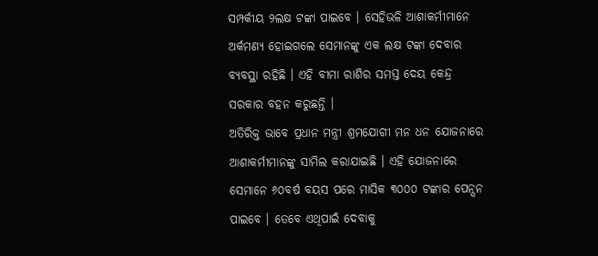ସମ୍ପର୍କୀୟ ୨ଲକ୍ଷ ଟଙ୍କା ପାଇବେ । ସେହିଭଳି ଆଶାକର୍ମୀମାନେ ଅର୍କମଣ୍ୟ ହୋଇଗଲେ ସେମାନଙ୍କୁ ଏକ ଲକ୍ଷ ଟଙ୍କା ଦେବାର ବ୍ୟବସ୍ଥା ରହିଛି । ଏହି ବୀମା ରାଶିର ସମସ୍ତ ଦେୟ କେନ୍ଦ୍ର ସରକାର ବହନ କରୁଛନ୍ତି ।
ଅତିରିକ୍ତ ଭାବେ ପ୍ରଧାନ ମନ୍ତ୍ରୀ ଶ୍ରମଯୋଗୀ ମନ ଧନ ଯୋଜନାରେ ଆଶାକର୍ମୀମାନଙ୍କୁ ସାମିଲ କରାଯାଇଛି । ଏହି ଯୋଜନାରେ ସେମାନେ ୬୦ବର୍ଷ ବୟସ ପରେ ମାସିକ ୩୦୦୦ ଟଙ୍କାର ପେନ୍ସନ ପାଇବେ । ତେବେ ଏଥିପାଇଁ ଦେବାକୁ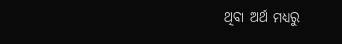ଥିବା ଅର୍ଥ ମଧ୍ୟରୁ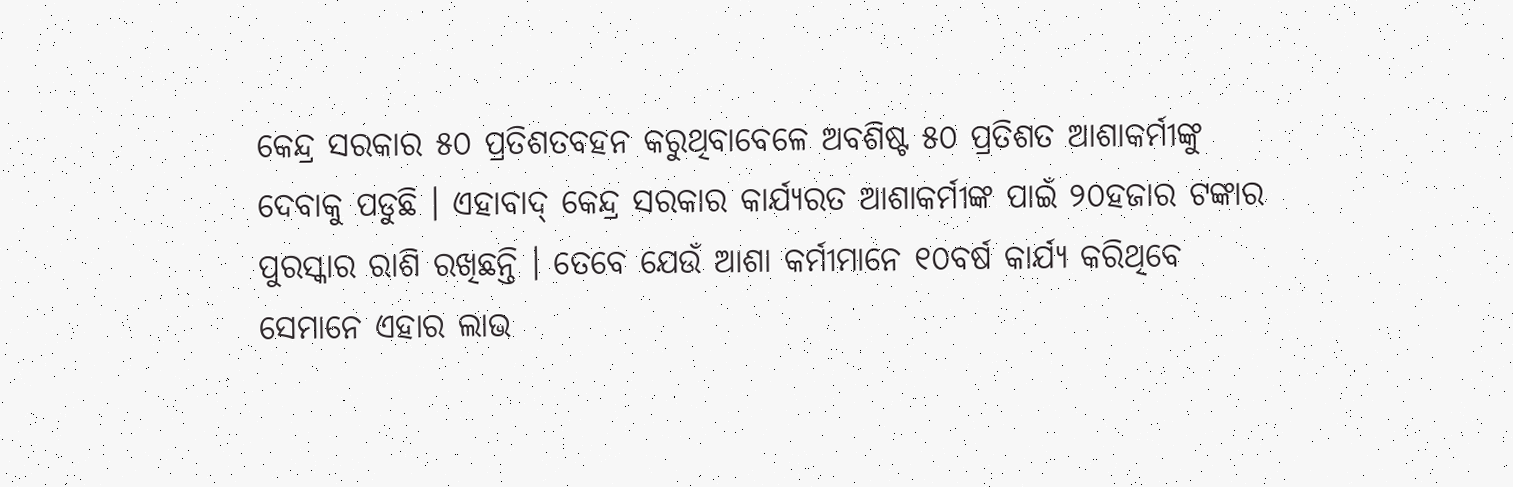କେନ୍ଦ୍ର ସରକାର ୫୦ ପ୍ରତିଶତବହନ କରୁଥିବାବେଳେ ଅବଶିଷ୍ଟ ୫୦ ପ୍ରତିଶତ ଆଶାକର୍ମୀଙ୍କୁ ଦେବାକୁ ପଡୁଛି । ଏହାବାଦ୍ କେନ୍ଦ୍ର ସରକାର କାର୍ଯ୍ୟରତ ଆଶାକର୍ମୀଙ୍କ ପାଇଁ ୨୦ହଜାର ଟଙ୍କାର ପୁରସ୍କାର ରାଶି ରଖିଛନ୍ତି । ତେବେ ଯେଉଁ ଆଶା କର୍ମୀମାନେ ୧୦ବର୍ଷ କାର୍ଯ୍ୟ କରିଥିବେ ସେମାନେ ଏହାର ଲାଭ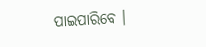ପାଇପାରିବେ ।